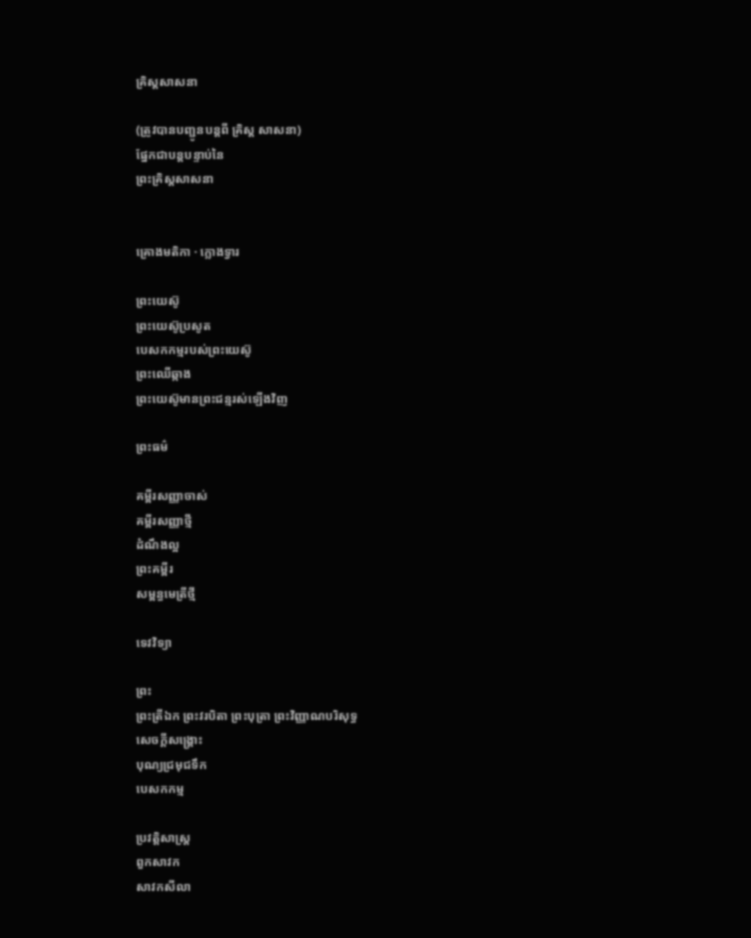គ្រិស្តសាសនា

(ត្រូវបានបញ្ជូនបន្តពី គ្រិស្ត សាសនា)
ផ្នែកជាបន្តបន្ទាប់នៃ
ព្រះគ្រិស្តសាសនា


គ្រោងមតិកា · ក្លោងទ្វារ

ព្រះយេស៊ូ
ព្រះយេស៊ូប្រសូត
បេសកកម្មរបស់ព្រះយេស៊ូ
ព្រះឈើឆ្កាង
ព្រះយេស៊ូមានព្រះជន្មរស់ឡើងវិញ

ព្រះធម៌

គម្ពីរសញ្ញាចាស់
គម្ពីរសញ្ញាថ្មី
ដំណឹងល្អ
ព្រះគម្ពីរ
សម្ពន្ធមេត្រីថ្មី

ទេវវិទ្យា

ព្រះ
ព្រះត្រីឯក ព្រះវរបិតា ព្រះបុត្រា ព្រះវិញ្ញាណបរិសុទ្ធ
សេចក្ដីសង្គ្រោះ
បុណ្យជ្រមុជទឹក
បេសកកម្ម

ប្រវត្តិសាស្រ្ត
ពួកសាវក
សាវកសីលា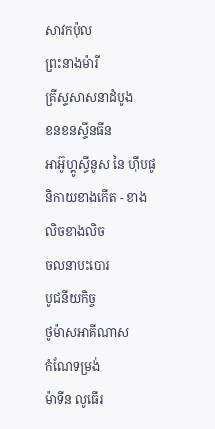សាវកប៉ុល
ព្រះនាងម៉ារី
គ្រីស្ទសាសនាដំបូង
ខនខនស្ទីនធីន
អាអ៊ូហ្គូស្ធីនូស នៃ ហុីបផូ
និកាយខាងកើត - ខាងលិចខាងលិច
ចលនាបះបោរ
បូជនីយកិច្ច
ថូម៉ាសអាគីណាស
កំណែទម្រង់
ម៉ាទីន លូធើរ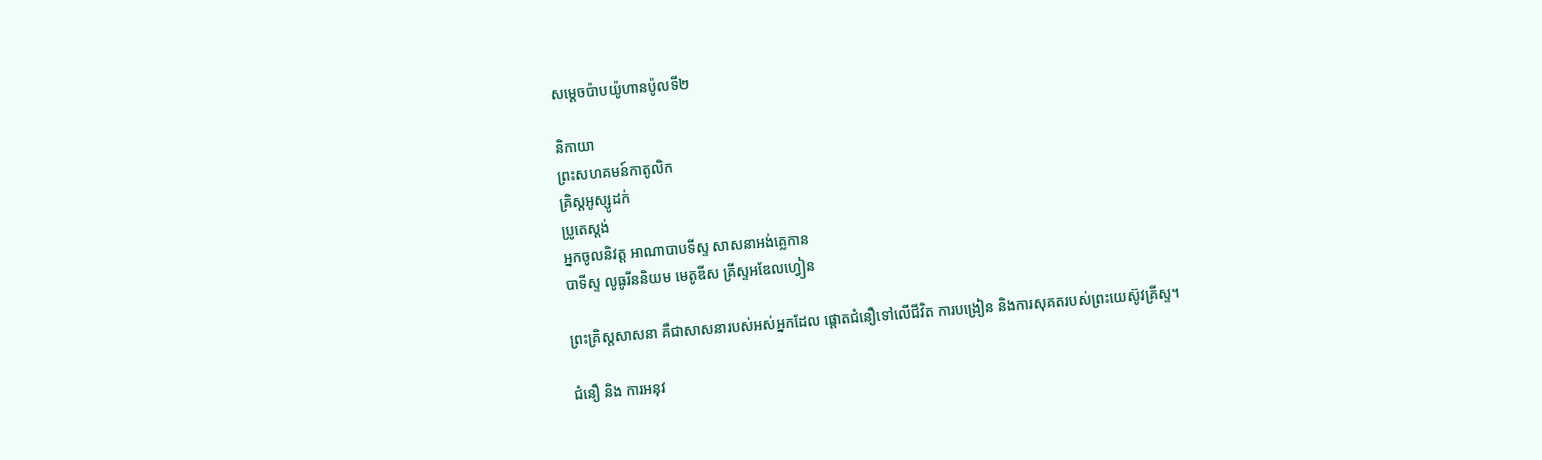សម្ដេចប៉ាបយ៉ូហានប៉ូលទី២

និកាយា
ព្រះសហគមន៍កាតូលិក
គ្រិស្តអូស្សូដក់
ប្រូតេស្ដង់
អ្នកចូលនិវត្ត អាណាបាបទីស្ទ សាសនាអង់គ្លេកាន
បាទីស្ទ លូធូរីននិយម មេតូឌីស គ្រីស្ទអឌែលហ្វៀន

ព្រះគ្រិស្តសាសនា គឺជាសាសនារបស់អស់អ្នកដែល ផ្ដោតជំនឿទៅលើជីវិត ការបង្រៀន និងការសុគតរបស់ព្រះយេស៊ូវគ្រីស្ទ។

ជំនឿ និង ការអនុវ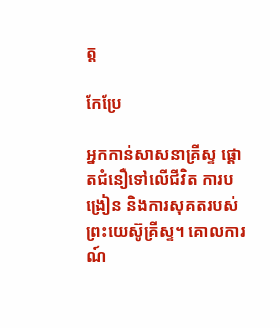ត្ត

កែប្រែ

អ្នកកាន់សាសនាគ្រីស្ទ ផ្ដោតជំនឿទៅលើជីវិត ការបង្រៀន និងការសុគតរបស់ព្រះយេស៊ូគ្រីស្ទ។ គោលការណ៍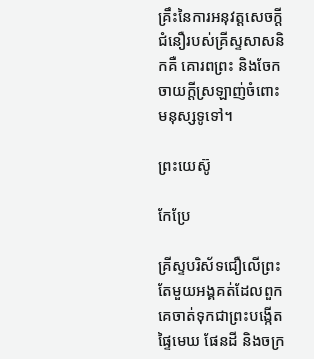គ្រឹះនៃការអនុវត្តសេចក្ដីជំនឿរបស់គ្រីស្ទសាសនិកគឺ គោរពព្រះ និងចែកចាយក្ដីស្រឡាញ់ចំពោះមនុស្សទូទៅ។

ព្រះយេស៊ូ

កែប្រែ

គ្រីស្ទបរិស័ទជឿលើព្រះតែមួយអង្គគត់ដែលពួកគេចាត់ទុកជាព្រះបង្កើតផ្ទៃមេឃ ផែនដី និងចក្រ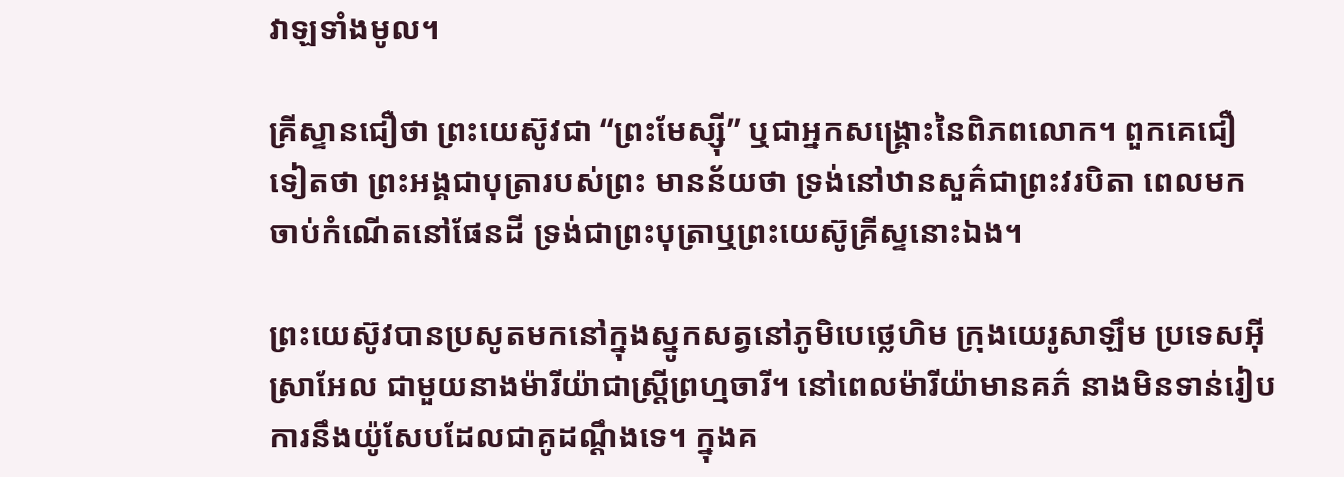វាឡទាំងមូល។

គ្រីស្ទានជឿថា ព្រះយេស៊ូវជា “ព្រះមែស្ស៊ី” ឬជាអ្នកសង្គ្រោះនៃពិភពលោក។ ពួកគេជឿទៀតថា ព្រះអង្គជាបុត្រារបស់ព្រះ មានន័យថា ទ្រង់នៅឋានសួគ៌ជាព្រះវរបិតា ពេលមកចាប់កំណើតនៅផែនដី ទ្រង់ជាព្រះបុត្រាឬព្រះយេស៊ូគ្រីស្ទនោះឯង។

ព្រះយេស៊ូវបានប្រសូតមកនៅក្នុងស្នូកសត្វនៅភូមិបេថ្លេហិម ក្រុងយេរូសាឡឹម ប្រទេសអ៊ីស្រាអែល ជាមួយនាងម៉ារីយ៉ាជាស្ត្រីព្រហ្មចារី។ នៅពេលម៉ារីយ៉ាមានគភ៌ នាងមិនទាន់រៀបការនឹងយ៉ូសែបដែលជាគូដណ្ដឹងទេ។ ក្នុងគ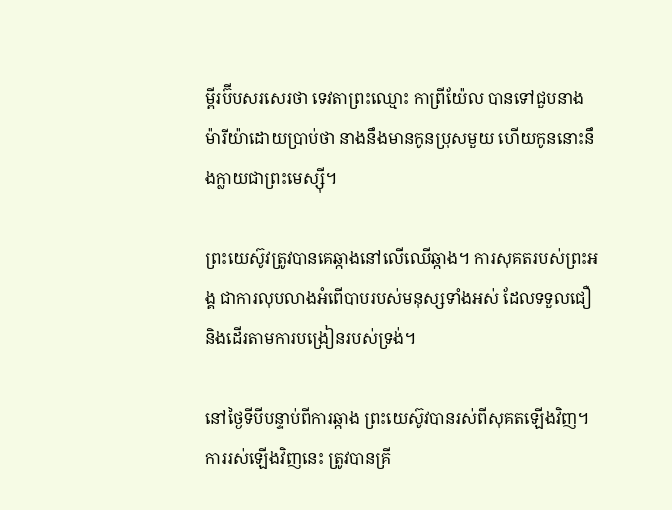ម្ពីរប៊ីបសរសេរថា ទេវតាព្រះឈ្មោះ កាព្រីយ៉ែល បានទៅជួបនាងម៉ារីយ៉ាដោយប្រាប់ថា នាងនឹងមានកូនប្រុសមួយ ហើយកូននោះនឹងក្លាយជាព្រះមេស្ស៊ី។

ព្រះយេស៊ូវត្រូវបានគេឆ្កាងនៅលើឈើឆ្កាង។ ការសុគតរបស់ព្រះអង្គ ជាការលុបលាងអំពើបាបរបស់មនុស្សទាំងអស់ ដែលទទួលជឿនិងដើរតាមការបង្រៀនរបស់ទ្រង់។

នៅថ្ងៃទីបីបន្ទាប់ពីការឆ្កាង ព្រះយេស៊ូវបានរស់ពីសុគតឡើងវិញ។ ការរស់ឡើងវិញនេះ ត្រូវបានគ្រី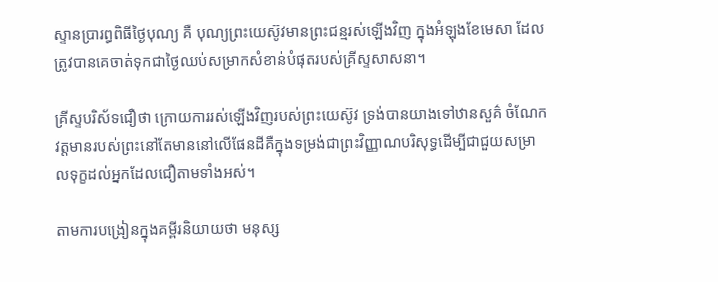ស្ទានប្រារព្ធពិធីថ្ងៃបុណ្យ គឺ បុណ្យព្រះយេស៊ូវមានព្រះជន្មរស់ឡើងវិញ ក្នុងអំឡុងខែមេសា ដែលត្រូវបានគេចាត់ទុកជាថ្ងៃឈប់សម្រាកសំខាន់បំផុតរបស់គ្រីស្ទសាសនា។

គ្រីស្ទបរិស័ទជឿថា ក្រោយការរស់ឡើងវិញរបស់ព្រះយេស៊ូវ ទ្រង់បានយាងទៅឋានសួគ៌ ចំណែកវត្តមានរបស់ព្រះនៅតែមាននៅលើផែនដីគឺក្នុងទម្រង់ជាព្រះវិញ្ញាណបរិសុទ្ធដើម្បីជាជួយសម្រាលទុក្ខដល់អ្នកដែលជឿតាមទាំងអស់។

តាមការបង្រៀនក្នុងគម្ពីរនិយាយថា មនុស្ស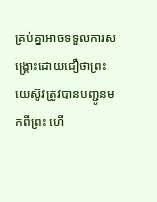គ្រប់គ្នាអាចទទួលការសង្គ្រោះដោយជឿថាព្រះយេស៊ូវត្រូវបានបញ្ជូនមកពីព្រះ ហើ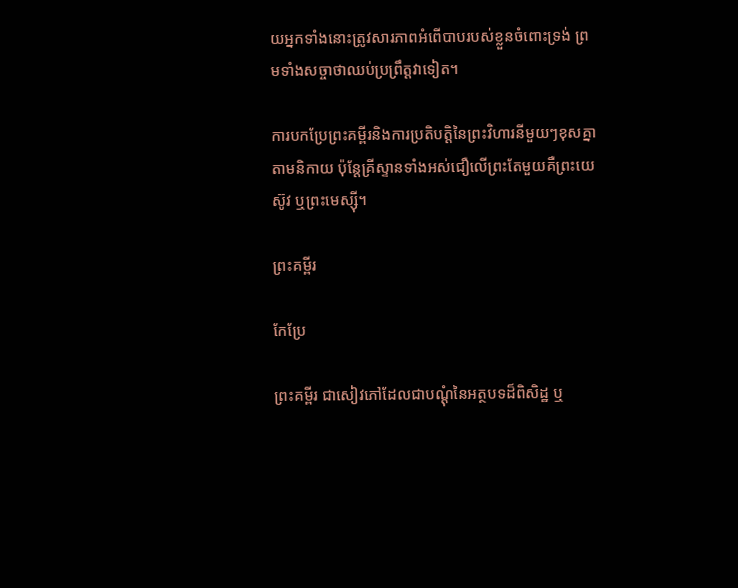យអ្នកទាំងនោះត្រូវសារភាពអំពើបាបរបស់ខ្លួនចំពោះទ្រង់ ព្រមទាំងសច្ចាថាឈប់ប្រព្រឹត្តវាទៀត។

ការបកប្រែព្រះគម្ពីរនិងការប្រតិបត្តិនៃព្រះវិហារនីមួយៗខុសគ្នាតាមនិកាយ ប៉ុន្តែគ្រីស្ទានទាំងអស់ជឿលើព្រះតែមួយគឺព្រះយេស៊ូវ ឬព្រះមេស្ស៊ី។

ព្រះគម្ពីរ

កែប្រែ

ព្រះគម្ពីរ ជាសៀវភៅដែលជាបណ្ដុំនៃអត្ថបទដ៏ពិសិដ្ឋ ឬ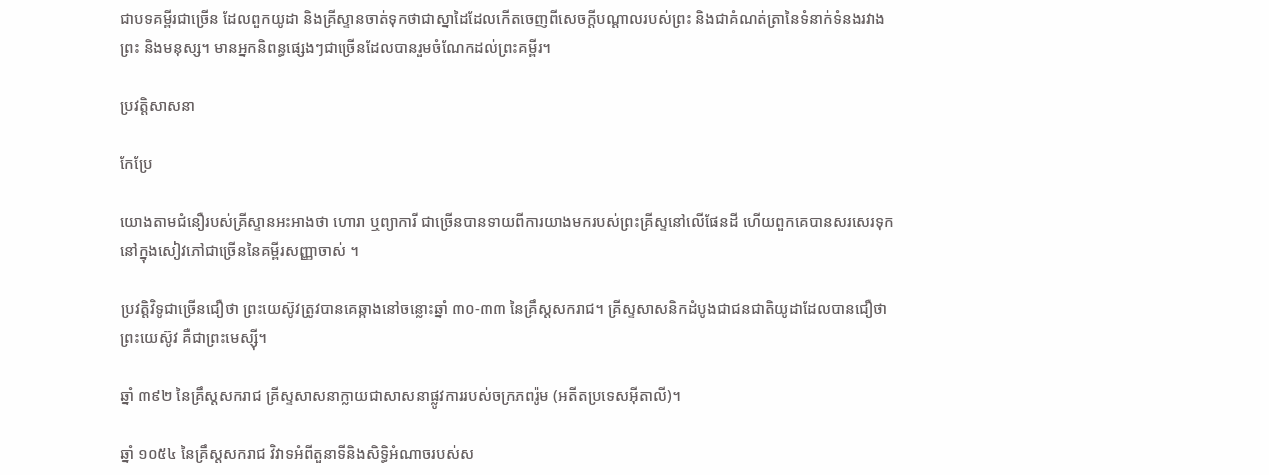ជាបទគម្ពីរជាច្រើន ដែលពួកយូដា និងគ្រីស្ទានចាត់ទុកថាជាស្នាដៃដែលកើតចេញពីសេចក្ដីបណ្ដាលរបស់ព្រះ និងជាគំណត់ត្រានៃទំនាក់ទំនងរវាងព្រះ និងមនុស្ស។ មានអ្នកនិពន្ធផ្សេងៗជាច្រើនដែលបានរួមចំណែកដល់ព្រះគម្ពីរ។

ប្រវត្តិសាសនា

កែប្រែ

យោងតាមជំនឿរបស់គ្រីស្ទានអះអាងថា ហោរា ឬព្យាការី ជាច្រើនបានទាយពីការយាងមករបស់ព្រះគ្រីស្ទនៅលើផែនដី ហើយពួកគេបានសរសេរទុកនៅក្នុងសៀវភៅជាច្រើននៃគម្ពីរសញ្ញាចាស់ ។

ប្រវត្តិវិទូជាច្រើនជឿថា ព្រះយេស៊ូវត្រូវបានគេឆ្កាងនៅចន្លោះឆ្នាំ ៣០-៣៣ នៃគ្រឹស្តសករាជ។ គ្រីស្ទសាសនិកដំបូងជាជនជាតិយូដាដែលបានជឿថា ព្រះយេស៊ូវ គឺជាព្រះមេស្ស៊ី។

ឆ្នាំ ៣៩២ នៃគ្រឹស្តសករាជ គ្រីស្ទសាសនាក្លាយជាសាសនាផ្លូវការរបស់ចក្រភពរ៉ូម (អតីតប្រទេសអ៊ីតាលី)។

ឆ្នាំ ១០៥៤ នៃគ្រឹស្តសករាជ វិវាទអំពីតួនាទីនិងសិទ្ធិអំណាចរបស់ស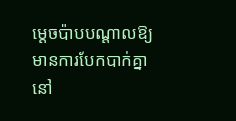ម្តេចប៉ាបបណ្តាលឱ្យមានការបែកបាក់គ្នានៅ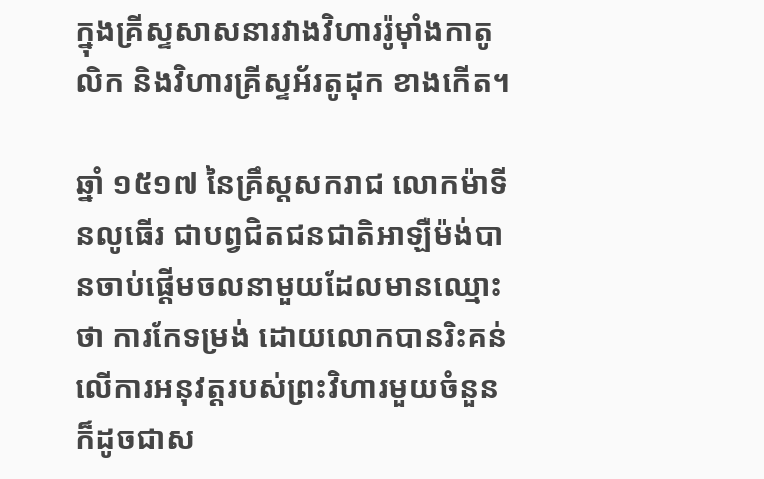ក្នុងគ្រីស្ទសាសនារវាងវិហាររ៉ូម៉ាំងកាតូលិក និងវិហារគ្រីស្ទអ័រតូដុក ខាងកើត។

ឆ្នាំ ១៥១៧ នៃគ្រឹស្តសករាជ លោកម៉ាទីនលូធើរ ជាបព្វជិតជនជាតិអាឡឺម៉ង់បានចាប់ផ្តើមចលនាមួយដែលមានឈ្មោះថា ការកែទម្រង់ ដោយលោកបានរិះគន់លើការអនុវត្តរបស់ព្រះវិហារមួយចំនួន ក៏ដូចជាស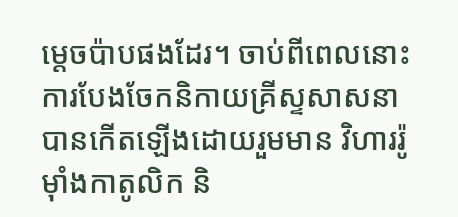ម្តេចប៉ាបផងដែរ។ ចាប់ពីពេលនោះ ការបែងចែកនិកាយគ្រីស្ទសាសនាបានកើតឡើងដោយរួមមាន វិហាររ៉ូម៉ាំងកាតូលិក និ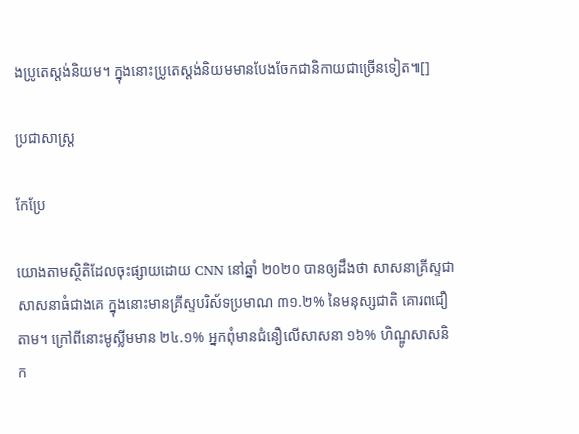ងប្រូតេស្តង់និយម។ ក្នុងនោះប្រូតេស្តង់និយមមានបែងចែកជានិកាយជាច្រើនទៀត៕[]

ប្រជាសាស្ត្រ

កែប្រែ

យោងតាមស្ថិតិដែលចុះផ្សាយដោយ CNN នៅឆ្នាំ ២០២០ បានឲ្យដឹងថា សាសនាគ្រីស្ទជាសាសនាធំជាងគេ ក្នុងនោះមានគ្រីស្ទបរិស័ទប្រមាណ ៣១.២% នៃមនុស្សជាតិ គោរពជឿតាម។ ក្រៅពីនោះមូស្លីមមាន ២៤.១% អ្នកពុំមានជំនឿលើសាសនា ១៦% ហិណ្ឌូសាសនិក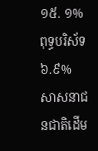១៥. ១% ពុទ្ធបរិស័ទ ៦.៩% សាសនាជនជាតិដើម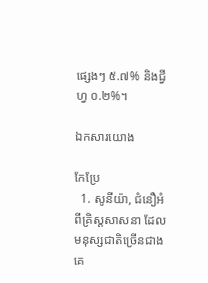ផ្សេងៗ ៥.៧% និងជ្វីហ្វ ០.២%។

ឯកសារយោង

កែប្រែ
  1. សូនីយ៉ា, ជំនឿអំពីគ្រិស្តសាសនា ដែលមនុស្សជាតិច្រើនជាងគេ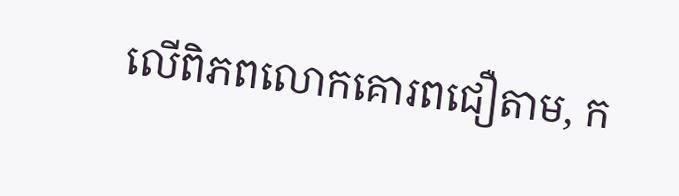លើពិភពលោកគោរពជឿតាម, ក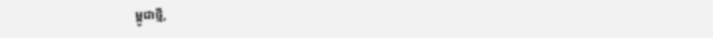ម្ពូជាថ្មី,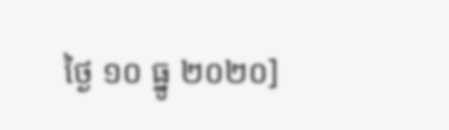ថ្ងៃ ១០ ធ្នូ ២០២០]